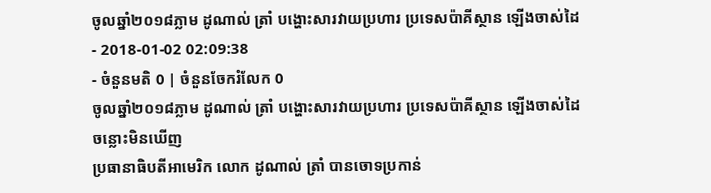ចូលឆ្នាំ២០១៨ភ្លាម ដូណាល់ ត្រាំ បង្ហោះសារវាយប្រហារ ប្រទេសប៉ាគីស្ថាន ឡើងចាស់ដៃ
- 2018-01-02 02:09:38
- ចំនួនមតិ 0 | ចំនួនចែករំលែក 0
ចូលឆ្នាំ២០១៨ភ្លាម ដូណាល់ ត្រាំ បង្ហោះសារវាយប្រហារ ប្រទេសប៉ាគីស្ថាន ឡើងចាស់ដៃ
ចន្លោះមិនឃើញ
ប្រធានាធិបតីអាមេរិក លោក ដូណាល់ ត្រាំ បានចោទប្រកាន់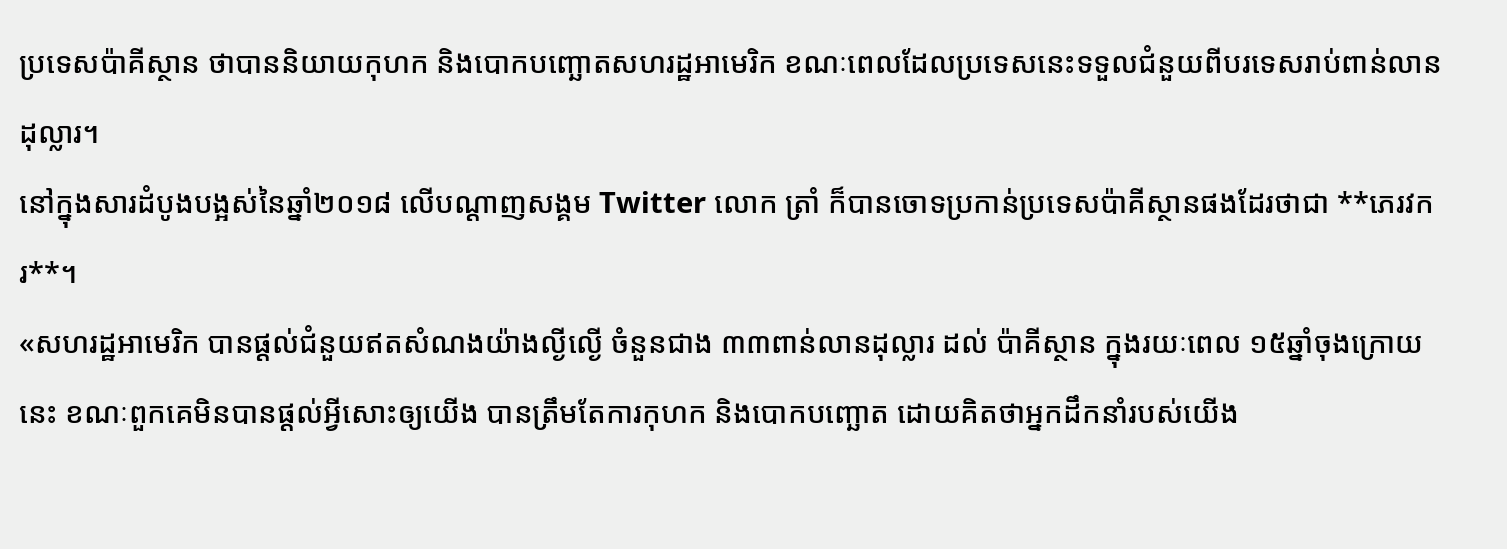ប្រទេសប៉ាគីស្ថាន ថាបាននិយាយកុហក និងបោកបញ្ឆោតសហរដ្ឋអាមេរិក ខណៈពេលដែលប្រទេសនេះទទួលជំនួយពីបរទេសរាប់ពាន់លានដុល្លារ។
នៅក្នុងសារដំបូងបង្អស់នៃឆ្នាំ២០១៨ លើបណ្ដាញសង្គម Twitter លោក ត្រាំ ក៏បានចោទប្រកាន់ប្រទេសប៉ាគីស្ថានផងដែរថាជា **ភេរវករ**។
«សហរដ្ឋអាមេរិក បានផ្ដល់ជំនួយឥតសំណងយ៉ាងល្ងីល្ងើ ចំនួនជាង ៣៣ពាន់លានដុល្លារ ដល់ ប៉ាគីស្ថាន ក្នុងរយៈពេល ១៥ឆ្នាំចុងក្រោយនេះ ខណៈពួកគេមិនបានផ្ដល់អ្វីសោះឲ្យយើង បានត្រឹមតែការកុហក និងបោកបញ្ឆោត ដោយគិតថាអ្នកដឹកនាំរបស់យើង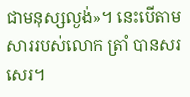ជាមនុស្សល្ងង់»។ នេះបើតាមសាររបស់លោក ត្រាំ បានសរសេរ។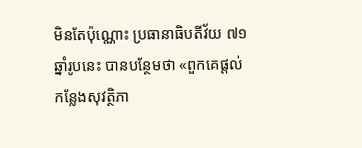មិនតែប៉ុណ្ណោះ ប្រធានាធិបតីវ័យ ៧១ឆ្នាំរូបនេះ បានបន្ថែមថា «ពួកគេផ្ដល់កន្លែងសុវត្ថិភា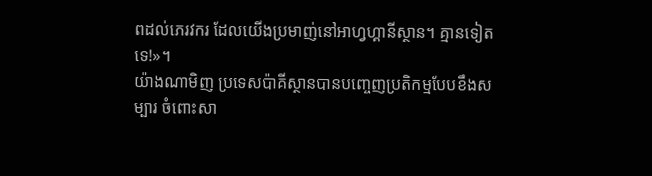ពដល់ភេរវករ ដែលយើងប្រមាញ់នៅអាហ្វហ្គានីស្ថាន។ គ្មានទៀតទេ!»។
យ៉ាងណាមិញ ប្រទេសប៉ាគីស្ថានបានបញ្ចេញប្រតិកម្មបែបខឹងសម្បារ ចំពោះសា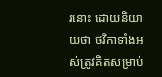រនោះ ដោយនិយាយថា ថវិកាទាំងអស់ត្រូវគិតសម្រាប់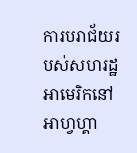ការបរាជ័យរបស់សហរដ្ឋអាមេរិកនៅអាហ្វហ្គា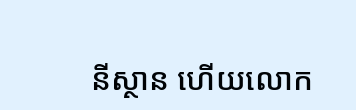នីស្ថាន ហើយលោក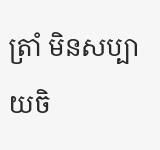ត្រាំ មិនសប្បាយចិ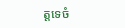ត្តទេចំ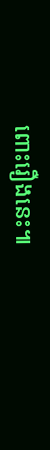ពោះរឿងនេះ៕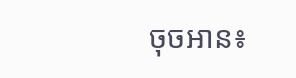ចុចអាន៖